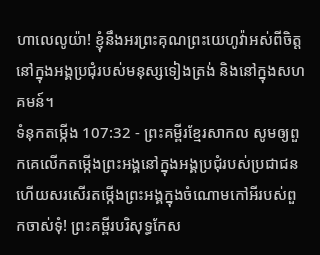ហាលេលូយ៉ា! ខ្ញុំនឹងអរព្រះគុណព្រះយេហូវ៉ាអស់ពីចិត្ត នៅក្នុងអង្គប្រជុំរបស់មនុស្សទៀងត្រង់ និងនៅក្នុងសហគមន៍។
ទំនុកតម្កើង 107:32 - ព្រះគម្ពីរខ្មែរសាកល សូមឲ្យពួកគេលើកតម្កើងព្រះអង្គនៅក្នុងអង្គប្រជុំរបស់ប្រជាជន ហើយសរសើរតម្កើងព្រះអង្គក្នុងចំណោមកៅអីរបស់ពួកចាស់ទុំ! ព្រះគម្ពីរបរិសុទ្ធកែស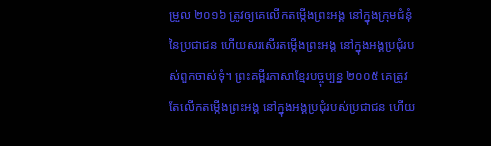ម្រួល ២០១៦ ត្រូវឲ្យគេលើកតម្កើងព្រះអង្គ នៅក្នុងក្រុមជំនុំនៃប្រជាជន ហើយសរសើរតម្កើងព្រះអង្គ នៅក្នុងអង្គប្រជុំរបស់ពួកចាស់ទុំ។ ព្រះគម្ពីរភាសាខ្មែរបច្ចុប្បន្ន ២០០៥ គេត្រូវតែលើកតម្កើងព្រះអង្គ នៅក្នុងអង្គប្រជុំរបស់ប្រជាជន ហើយ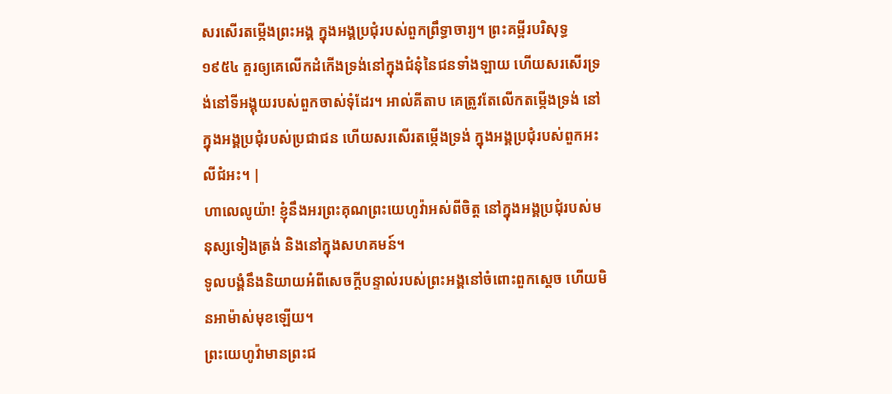សរសើរតម្កើងព្រះអង្គ ក្នុងអង្គប្រជុំរបស់ពួកព្រឹទ្ធាចារ្យ។ ព្រះគម្ពីរបរិសុទ្ធ ១៩៥៤ គួរឲ្យគេលើកដំកើងទ្រង់នៅក្នុងជំនុំនៃជនទាំងឡាយ ហើយសរសើរទ្រង់នៅទីអង្គុយរបស់ពួកចាស់ទុំដែរ។ អាល់គីតាប គេត្រូវតែលើកតម្កើងទ្រង់ នៅក្នុងអង្គប្រជុំរបស់ប្រជាជន ហើយសរសើរតម្កើងទ្រង់ ក្នុងអង្គប្រជុំរបស់ពួកអះលីជំអះ។ |
ហាលេលូយ៉ា! ខ្ញុំនឹងអរព្រះគុណព្រះយេហូវ៉ាអស់ពីចិត្ត នៅក្នុងអង្គប្រជុំរបស់មនុស្សទៀងត្រង់ និងនៅក្នុងសហគមន៍។
ទូលបង្គំនឹងនិយាយអំពីសេចក្ដីបន្ទាល់របស់ព្រះអង្គនៅចំពោះពួកស្ដេច ហើយមិនអាម៉ាស់មុខឡើយ។
ព្រះយេហូវ៉ាមានព្រះជ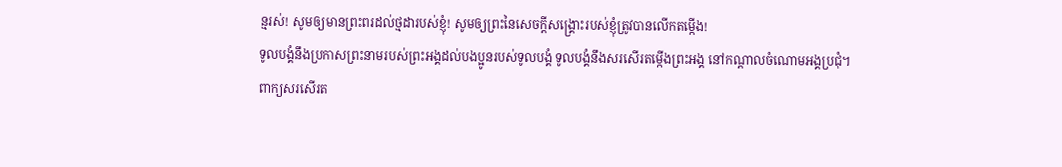ន្មរស់! សូមឲ្យមានព្រះពរដល់ថ្មដារបស់ខ្ញុំ! សូមឲ្យព្រះនៃសេចក្ដីសង្គ្រោះរបស់ខ្ញុំត្រូវបានលើកតម្កើង!
ទូលបង្គំនឹងប្រកាសព្រះនាមរបស់ព្រះអង្គដល់បងប្អូនរបស់ទូលបង្គំ ទូលបង្គំនឹងសរសើរតម្កើងព្រះអង្គ នៅកណ្ដាលចំណោមអង្គប្រជុំ។
ពាក្យសរសើរត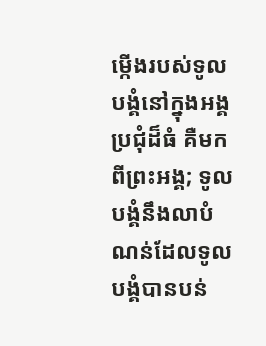ម្កើងរបស់ទូលបង្គំនៅក្នុងអង្គប្រជុំដ៏ធំ គឺមកពីព្រះអង្គ; ទូលបង្គំនឹងលាបំណន់ដែលទូលបង្គំបានបន់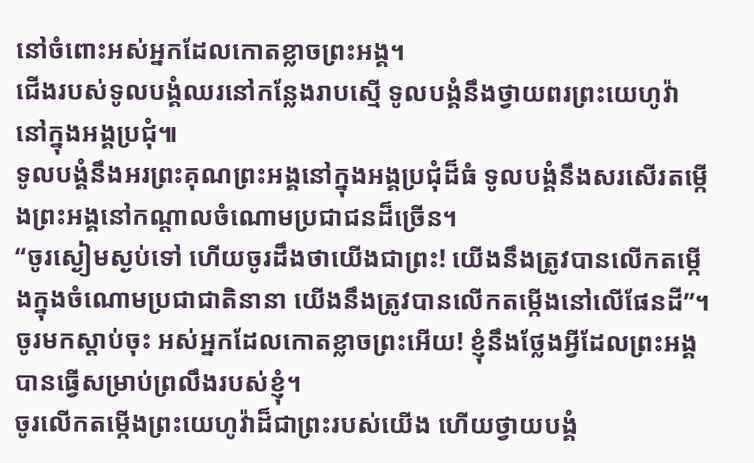នៅចំពោះអស់អ្នកដែលកោតខ្លាចព្រះអង្គ។
ជើងរបស់ទូលបង្គំឈរនៅកន្លែងរាបស្មើ ទូលបង្គំនឹងថ្វាយពរព្រះយេហូវ៉ា នៅក្នុងអង្គប្រជុំ៕
ទូលបង្គំនឹងអរព្រះគុណព្រះអង្គនៅក្នុងអង្គប្រជុំដ៏ធំ ទូលបង្គំនឹងសរសើរតម្កើងព្រះអង្គនៅកណ្ដាលចំណោមប្រជាជនដ៏ច្រើន។
“ចូរស្ងៀមស្ងប់ទៅ ហើយចូរដឹងថាយើងជាព្រះ! យើងនឹងត្រូវបានលើកតម្កើងក្នុងចំណោមប្រជាជាតិនានា យើងនឹងត្រូវបានលើកតម្កើងនៅលើផែនដី”។
ចូរមកស្ដាប់ចុះ អស់អ្នកដែលកោតខ្លាចព្រះអើយ! ខ្ញុំនឹងថ្លែងអ្វីដែលព្រះអង្គបានធ្វើសម្រាប់ព្រលឹងរបស់ខ្ញុំ។
ចូរលើកតម្កើងព្រះយេហូវ៉ាដ៏ជាព្រះរបស់យើង ហើយថ្វាយបង្គំ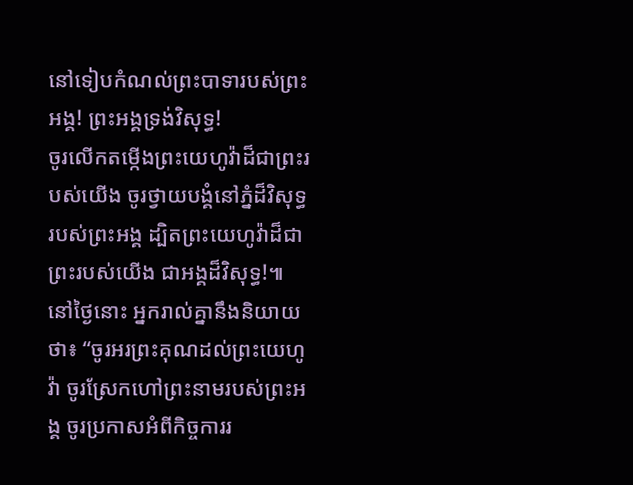នៅទៀបកំណល់ព្រះបាទារបស់ព្រះអង្គ! ព្រះអង្គទ្រង់វិសុទ្ធ!
ចូរលើកតម្កើងព្រះយេហូវ៉ាដ៏ជាព្រះរបស់យើង ចូរថ្វាយបង្គំនៅភ្នំដ៏វិសុទ្ធរបស់ព្រះអង្គ ដ្បិតព្រះយេហូវ៉ាដ៏ជាព្រះរបស់យើង ជាអង្គដ៏វិសុទ្ធ!៕
នៅថ្ងៃនោះ អ្នករាល់គ្នានឹងនិយាយថា៖ “ចូរអរព្រះគុណដល់ព្រះយេហូវ៉ា ចូរស្រែកហៅព្រះនាមរបស់ព្រះអង្គ ចូរប្រកាសអំពីកិច្ចការរ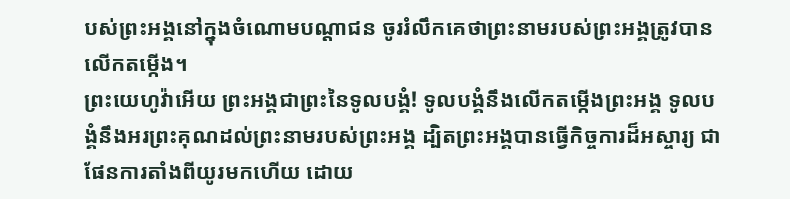បស់ព្រះអង្គនៅក្នុងចំណោមបណ្ដាជន ចូររំលឹកគេថាព្រះនាមរបស់ព្រះអង្គត្រូវបានលើកតម្កើង។
ព្រះយេហូវ៉ាអើយ ព្រះអង្គជាព្រះនៃទូលបង្គំ! ទូលបង្គំនឹងលើកតម្កើងព្រះអង្គ ទូលបង្គំនឹងអរព្រះគុណដល់ព្រះនាមរបស់ព្រះអង្គ ដ្បិតព្រះអង្គបានធ្វើកិច្ចការដ៏អស្ចារ្យ ជាផែនការតាំងពីយូរមកហើយ ដោយ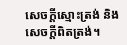សេចក្ដីស្មោះត្រង់ និងសេចក្ដីពិតត្រង់។